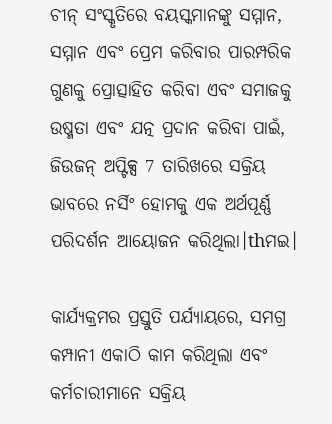ଚୀନ୍ ସଂସ୍କୃତିରେ ବୟସ୍କମାନଙ୍କୁ ସମ୍ମାନ, ସମ୍ମାନ ଏବଂ ପ୍ରେମ କରିବାର ପାରମ୍ପରିକ ଗୁଣକୁ ପ୍ରୋତ୍ସାହିତ କରିବା ଏବଂ ସମାଜକୁ ଉଷ୍ମତା ଏବଂ ଯତ୍ନ ପ୍ରଦାନ କରିବା ପାଇଁ, ଜିଉଜନ୍ ଅପ୍ଟିକ୍ସ 7 ତାରିଖରେ ସକ୍ରିୟ ଭାବରେ ନର୍ସିଂ ହୋମକୁ ଏକ ଅର୍ଥପୂର୍ଣ୍ଣ ପରିଦର୍ଶନ ଆୟୋଜନ କରିଥିଲା।thମଇ।

କାର୍ଯ୍ୟକ୍ରମର ପ୍ରସ୍ତୁତି ପର୍ଯ୍ୟାୟରେ, ସମଗ୍ର କମ୍ପାନୀ ଏକାଠି କାମ କରିଥିଲା ଏବଂ କର୍ମଚାରୀମାନେ ସକ୍ରିୟ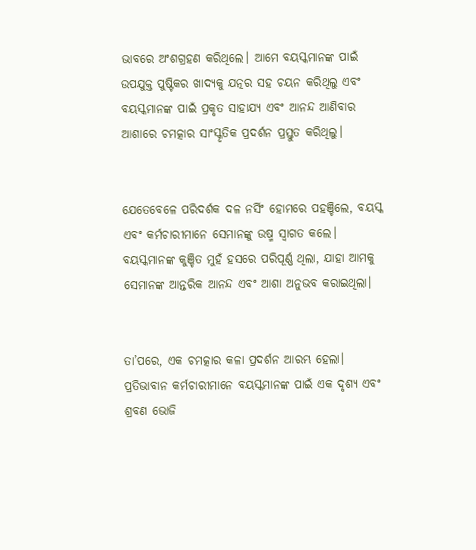ଭାବରେ ଅଂଶଗ୍ରହଣ କରିଥିଲେ। ଆମେ ବୟସ୍କମାନଙ୍କ ପାଇଁ ଉପଯୁକ୍ତ ପୁଷ୍ଟିକର ଖାଦ୍ୟକୁ ଯତ୍ନର ସହ ଚୟନ କରିଥିଲୁ ଏବଂ ବୟସ୍କମାନଙ୍କ ପାଇଁ ପ୍ରକୃତ ସାହାଯ୍ୟ ଏବଂ ଆନନ୍ଦ ଆଣିବାର ଆଶାରେ ଚମତ୍କାର ସାଂସ୍କୃତିକ ପ୍ରଦର୍ଶନ ପ୍ରସ୍ତୁତ କରିଥିଲୁ।


ଯେତେବେଳେ ପରିଦର୍ଶକ ଦଳ ନର୍ସିଂ ହୋମରେ ପହଞ୍ଚିଲେ, ବୟସ୍କ ଏବଂ କର୍ମଚାରୀମାନେ ସେମାନଙ୍କୁ ଉଷ୍ମ ସ୍ୱାଗତ କଲେ। ବୟସ୍କମାନଙ୍କ କୁଞ୍ଚିତ ମୁହଁ ହସରେ ପରିପୂର୍ଣ୍ଣ ଥିଲା, ଯାହା ଆମକୁ ସେମାନଙ୍କ ଆନ୍ତରିକ ଆନନ୍ଦ ଏବଂ ଆଶା ଅନୁଭବ କରାଇଥିଲା।


ତା’ପରେ, ଏକ ଚମତ୍କାର କଳା ପ୍ରଦର୍ଶନ ଆରମ୍ଭ ହେଲା। ପ୍ରତିଭାବାନ କର୍ମଚାରୀମାନେ ବୟସ୍କମାନଙ୍କ ପାଇଁ ଏକ ଦୃଶ୍ୟ ଏବଂ ଶ୍ରବଣ ଭୋଜି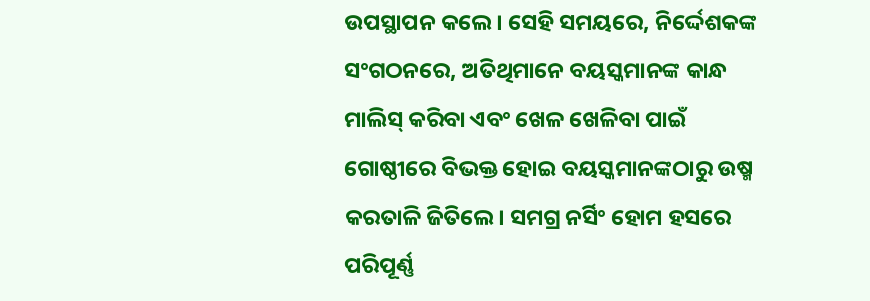ଉପସ୍ଥାପନ କଲେ। ସେହି ସମୟରେ, ନିର୍ଦ୍ଦେଶକଙ୍କ ସଂଗଠନରେ, ଅତିଥିମାନେ ବୟସ୍କମାନଙ୍କ କାନ୍ଧ ମାଲିସ୍ କରିବା ଏବଂ ଖେଳ ଖେଳିବା ପାଇଁ ଗୋଷ୍ଠୀରେ ବିଭକ୍ତ ହୋଇ ବୟସ୍କମାନଙ୍କଠାରୁ ଉଷ୍ମ କରତାଳି ଜିତିଲେ। ସମଗ୍ର ନର୍ସିଂ ହୋମ ହସରେ ପରିପୂର୍ଣ୍ଣ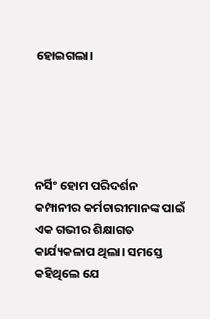ହୋଇଗଲା।





ନର୍ସିଂ ହୋମ ପରିଦର୍ଶନ କମ୍ପାନୀର କର୍ମଚାରୀମାନଙ୍କ ପାଇଁ ଏକ ଗଭୀର ଶିକ୍ଷାଗତ କାର୍ଯ୍ୟକଳାପ ଥିଲା। ସମସ୍ତେ କହିଥିଲେ ଯେ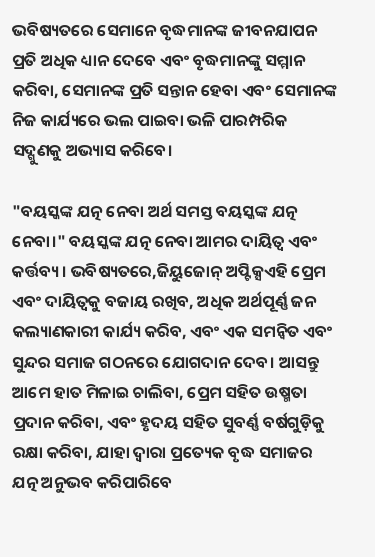ଭବିଷ୍ୟତରେ ସେମାନେ ବୃଦ୍ଧମାନଙ୍କ ଜୀବନଯାପନ ପ୍ରତି ଅଧିକ ଧ୍ୟାନ ଦେବେ ଏବଂ ବୃଦ୍ଧମାନଙ୍କୁ ସମ୍ମାନ କରିବା, ସେମାନଙ୍କ ପ୍ରତି ସନ୍ତାନ ହେବା ଏବଂ ସେମାନଙ୍କ ନିଜ କାର୍ଯ୍ୟରେ ଭଲ ପାଇବା ଭଳି ପାରମ୍ପରିକ ସଦ୍ଗୁଣକୁ ଅଭ୍ୟାସ କରିବେ।

"ବୟସ୍କଙ୍କ ଯତ୍ନ ନେବା ଅର୍ଥ ସମସ୍ତ ବୟସ୍କଙ୍କ ଯତ୍ନ ନେବା।" ବୟସ୍କଙ୍କ ଯତ୍ନ ନେବା ଆମର ଦାୟିତ୍ୱ ଏବଂ କର୍ତ୍ତବ୍ୟ। ଭବିଷ୍ୟତରେ,ଜିୟୁଜୋନ୍ ଅପ୍ଟିକ୍ସଏହି ପ୍ରେମ ଏବଂ ଦାୟିତ୍ୱକୁ ବଜାୟ ରଖିବ, ଅଧିକ ଅର୍ଥପୂର୍ଣ୍ଣ ଜନ କଲ୍ୟାଣକାରୀ କାର୍ଯ୍ୟ କରିବ, ଏବଂ ଏକ ସମନ୍ୱିତ ଏବଂ ସୁନ୍ଦର ସମାଜ ଗଠନରେ ଯୋଗଦାନ ଦେବ। ଆସନ୍ତୁ ଆମେ ହାତ ମିଳାଇ ଚାଲିବା, ପ୍ରେମ ସହିତ ଉଷ୍ମତା ପ୍ରଦାନ କରିବା, ଏବଂ ହୃଦୟ ସହିତ ସୁବର୍ଣ୍ଣ ବର୍ଷଗୁଡ଼ିକୁ ରକ୍ଷା କରିବା, ଯାହା ଦ୍ଵାରା ପ୍ରତ୍ୟେକ ବୃଦ୍ଧ ସମାଜର ଯତ୍ନ ଅନୁଭବ କରିପାରିବେ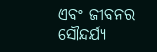ଏବଂ ଜୀବନର ସୌନ୍ଦର୍ଯ୍ୟ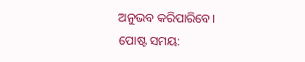ଅନୁଭବ କରିପାରିବେ।
ପୋଷ୍ଟ ସମୟ: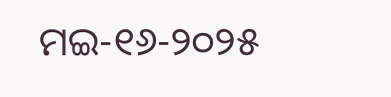ମଇ-୧୬-୨୦୨୫